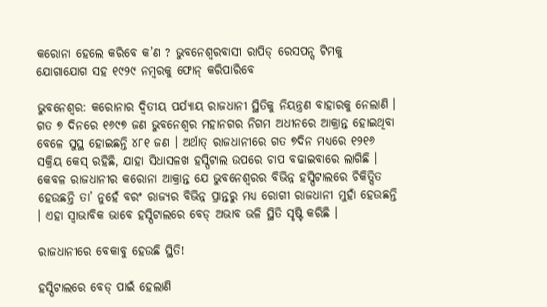କରୋନା ହେଲେ କରିବେ କ’ଣ ? ଭୁବନେଶ୍ୱରବାସୀ ରାପିଡ୍ ରେସପନ୍ସ ଟିମକୁ ଯୋଗାଯୋଗ ସହ ୧୯୨୯ ନମ୍ବରକୁ ଫୋନ୍ କରିପାରିବେ

ଭୁବନେଶ୍ବର: କରୋନାର ଦ୍ୱିତୀୟ ପର୍ଯ୍ୟାୟ ରାଜଧାନୀ ସ୍ଥିତିକୁ ନିୟନ୍ତ୍ରଣ ବାହାରକୁ ନେଲାଣି । ଗତ ୭ ଦିନରେ ୧୬୯୭ ଜଣ ଭୁବନେଶ୍ୱର ମହାନଗର ନିଗମ ଅଧୀନରେ ଆକ୍ରାନ୍ତ ହୋଇଥିବା ବେଳେ ସୁସ୍ଥ ହୋଇଛନ୍ତି ୪୮୧ ଜଣ । ଅର୍ଥାତ୍ ରାଜଧାନୀରେ ଗତ ୭ଦିନ ମଧ୍ୟରେ ୧୨୧୬ ସକ୍ରିୟ କେସ୍ ରହିଛି, ଯାହା ସିଧାସଳଖ ହସ୍ପିଟାଲ ଉପରେ ଚାପ ବଢାଇବାରେ ଲାଗିଛି । କେବଳ ରାଜଧାନୀର କରୋନା ଆକ୍ରାନ୍ତ ଯେ ଭୁବନେଶ୍ୱରର ବିଭିନ୍ନ ହସ୍ପିଟାଲରେ ଚିକିତ୍ସିତ ହେଉଛନ୍ତି ତା’ ନୁହେଁ ବରଂ ରାଜ୍ୟର ବିଭିନ୍ନ ପ୍ରାନ୍ତରୁ ମଧ୍ୟ ରୋଗୀ ରାଜଧାନୀ ମୁହାଁ ହେଉଛନ୍ତି । ଏହା ସ୍ୱାଭାବିକ ଭାବେ ହସ୍ପିଟାଲରେ ବେଡ୍ ଅଭାବ ଭଳି ସ୍ଥିତି ସୃଷ୍ଟି କରିଛି ।

ରାଜଧାନୀରେ ବେକାବୁ ହେଉଛି ସ୍ଥିତି!

ହସ୍ପିଟାଲରେ ବେଡ୍ ପାଇଁ ହେଲାଣି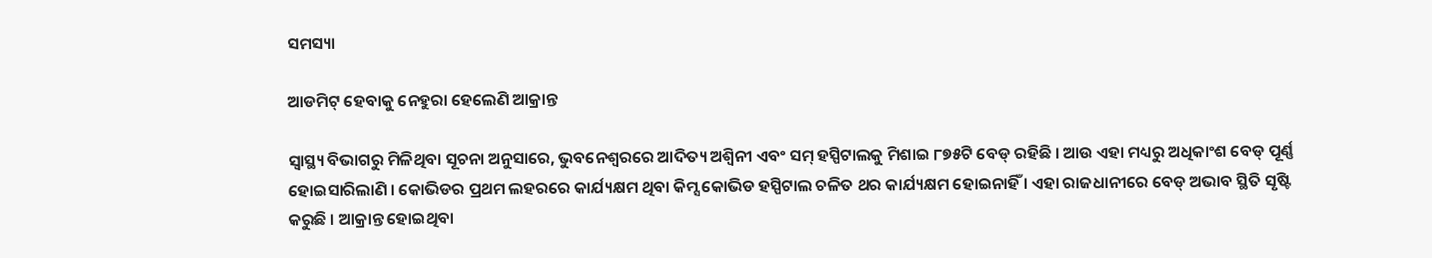ସମସ୍ୟା

ଆଡମିଟ୍ ହେବାକୁ ନେହୁରା ହେଲେଣି ଆକ୍ରାନ୍ତ

ସ୍ୱାସ୍ଥ୍ୟ ବିଭାଗରୁ ମିଳିଥିବା ସୂଚନା ଅନୁସାରେ, ଭୁବନେଶ୍ୱରରେ ଆଦିତ୍ୟ ଅଶ୍ୱିନୀ ଏବଂ ସମ୍ ହସ୍ପିଟାଲକୁ ମିଶାଇ ୮୭୫ଟି ବେଡ୍ ରହିଛି । ଆଉ ଏହା ମଧ୍ୟରୁ ଅଧିକାଂଶ ବେଡ୍ ପୂର୍ଣ୍ଣ ହୋଇସାରିଲାଣି । କୋଭିଡର ପ୍ରଥମ ଲହରରେ କାର୍ଯ୍ୟକ୍ଷମ ଥିବା କିମ୍ସ କୋଭିଡ ହସ୍ପିଟାଲ ଚଳିତ ଥର କାର୍ଯ୍ୟକ୍ଷମ ହୋଇନାହିଁ । ଏହା ରାଜଧାନୀରେ ବେଡ୍ ଅଭାବ ସ୍ଥିତି ସୃଷ୍ଟି କରୁଛି । ଆକ୍ରାନ୍ତ ହୋଇଥିବା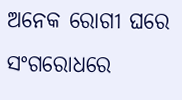ଅନେକ ରୋଗୀ ଘରେ ସଂଗରୋଧରେ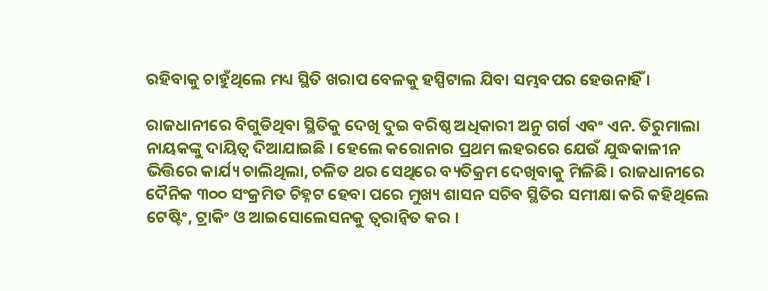ରହିବାକୁ ଚାହୁଁଥିଲେ ମଧ୍ୟ ସ୍ଥିତି ଖରାପ ବେଳକୁ ହସ୍ପିଟାଲ ଯିବା ସମ୍ଭବପର ହେଉନାହିଁ ।

ରାଜଧାନୀରେ ବିଗୁଡିଥିବା ସ୍ଥିତିକୁ ଦେଖି ଦୁଇ ବରିଷ୍ଠ ଅଧିକାରୀ ଅନୁ ଗର୍ଗ ଏବଂ ଏନ. ତିରୁମାଲା ନାୟକଙ୍କୁ ଦାୟିତ୍ୱ ଦିଆଯାଇଛି । ହେଲେ କରୋନାର ପ୍ରଥମ ଲହରରେ ଯେଉଁ ଯୁଦ୍ଧକାଳୀନ ଭିତ୍ତିରେ କାର୍ଯ୍ୟ ଚାଲିଥିଲା, ଚଳିତ ଥର ସେଥିରେ ବ୍ୟତିକ୍ରମ ଦେଖିବାକୁ ମିଳିଛି । ରାଜଧାନୀରେ ଦୈନିକ ୩୦୦ ସଂକ୍ରମିତ ଚିହ୍ନଟ ହେବା ପରେ ମୁଖ୍ୟ ଶାସନ ସଚିବ ସ୍ଥିତିର ସମୀକ୍ଷା କରି କହିଥିଲେ ଟେଷ୍ଟିଂ, ଟ୍ରାକିଂ ଓ ଆଇସୋଲେସନକୁ ତ୍ୱରାନ୍ୱିତ କର ।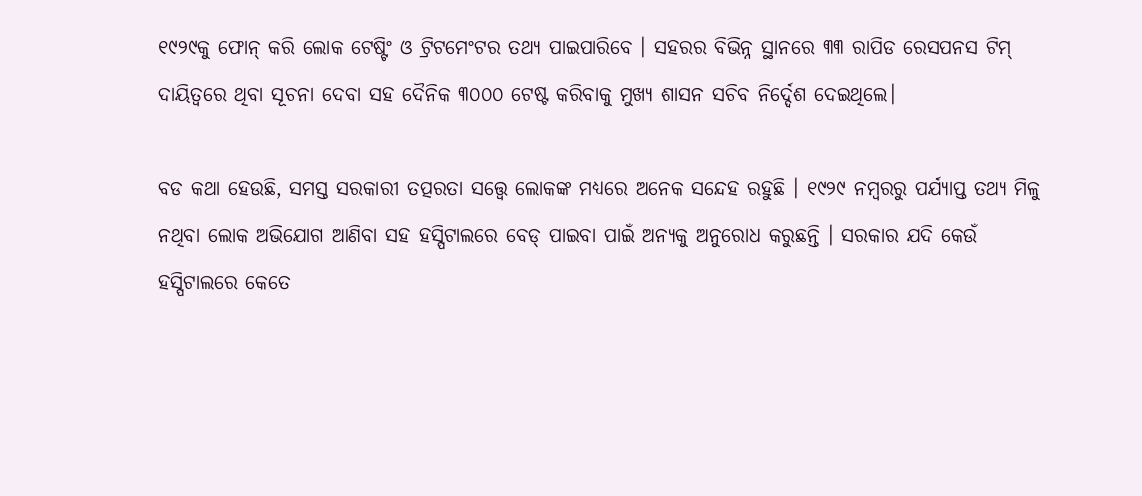୧୯୨୯କୁ ଫୋନ୍ କରି ଲୋକ ଟେଷ୍ଟିଂ ଓ ଟ୍ରିଟମେଂଟର ତଥ୍ୟ ପାଇପାରିବେ । ସହରର ବିଭିନ୍ନ ସ୍ଥାନରେ ୩୩ ରାପିଡ ରେସପନସ ଟିମ୍ ଦାୟିତ୍ୱରେ ଥିବା ସୂଚନା ଦେବା ସହ ଦୈନିକ ୩୦୦୦ ଟେଷ୍ଟ କରିବାକୁ ମୁଖ୍ୟ ଶାସନ ସଚିବ ନିର୍ଦ୍ଦେଶ ଦେଇଥିଲେ।

ବଡ କଥା ହେଉଛି, ସମସ୍ତ ସରକାରୀ ତତ୍ପରତା ସତ୍ତ୍ବେ ଲୋକଙ୍କ ମଧ୍ୟରେ ଅନେକ ସନ୍ଦେହ ରହୁଛି । ୧୯୨୯ ନମ୍ବରରୁ ପର୍ଯ୍ୟାପ୍ତ ତଥ୍ୟ ମିଳୁ ନଥିବା ଲୋକ ଅଭିଯୋଗ ଆଣିବା ସହ ହସ୍ପିଟାଲରେ ବେଡ୍ ପାଇବା ପାଇଁ ଅନ୍ୟକୁ ଅନୁରୋଧ କରୁଛନ୍ତି । ସରକାର ଯଦି କେଉଁ ହସ୍ପିଟାଲରେ କେତେ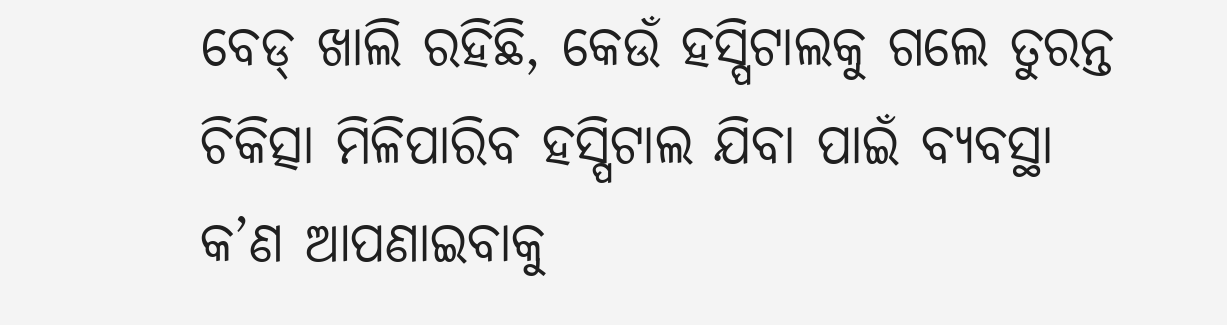ବେଡ୍ ଖାଲି ରହିଛି, କେଉଁ ହସ୍ପିଟାଲକୁ ଗଲେ ତୁରନ୍ତ ଚିକିତ୍ସା ମିଳିପାରିବ ହସ୍ପିଟାଲ ଯିବା ପାଇଁ ବ୍ୟବସ୍ଥା କ’ଣ ଆପଣାଇବାକୁ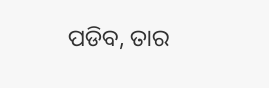ପଡିବ, ତାର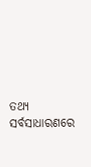ତଥ୍ୟ ସର୍ବସାଧାରଣରେ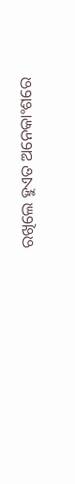ରଖିଲେ ହୁଏତ ଅନେକାଂଶରେ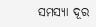ସମସ୍ୟା ଦୂର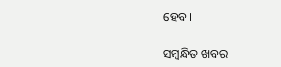ହେବ।

ସମ୍ବନ୍ଧିତ ଖବର